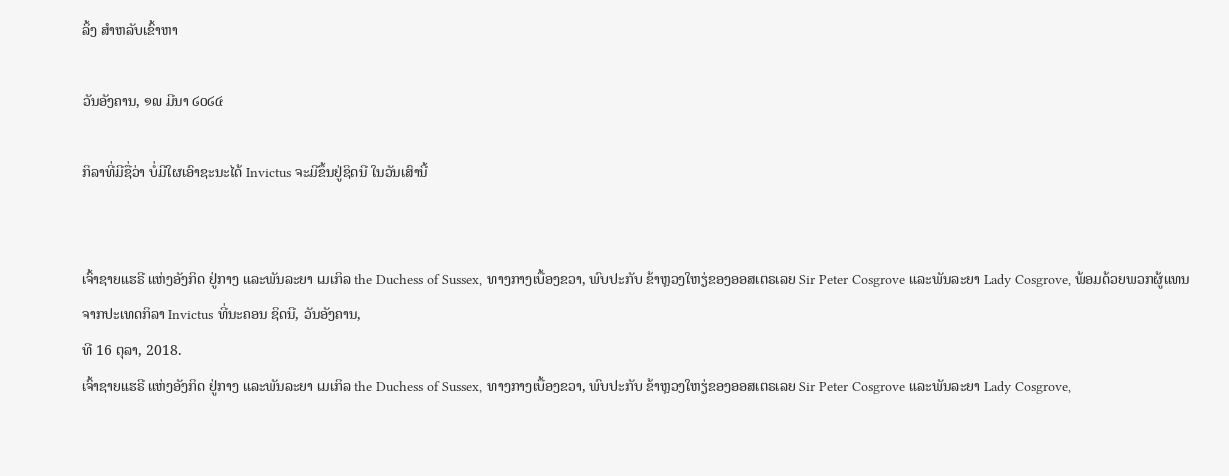ລິ້ງ ສຳຫລັບເຂົ້າຫາ

ວັນອັງຄານ, ໑໙ ມີນາ ໒໐໒໔

ກິລາທີ່ມີຊື່ວ່າ ບໍ່ມີໃຜເອົາຊະນະໄດ້ Invictus ຈະມີຂຶ້ນຢູ່ຊິດນີ ໃນວັນເສົານີ້


ເຈົ້າຊາຍແຮຣີ ແຫ່ງອັງກິດ ຢູ່ກາງ ແລະພັນລະຍາ ເມເກິລ the Duchess of Sussex, ທາງກາງເບື້ອງຂວາ, ພົບປະກັບ ຂ້າຫຼວງໃຫຽ່ຂອງອອສເຕຣເລຍ Sir Peter Cosgrove ແລະພັນລະຍາ Lady Cosgrove, ພ້ອມດ້ວຍພວກຜູ້ແທນ
ຈາກປະເທດກິລາ Invictus ທີ່ນະຄອນ ຊິດນີ, ວັນອັງຄານ,
ທີ 16 ຕຸລາ, 2018.
ເຈົ້າຊາຍແຮຣີ ແຫ່ງອັງກິດ ຢູ່ກາງ ແລະພັນລະຍາ ເມເກິລ the Duchess of Sussex, ທາງກາງເບື້ອງຂວາ, ພົບປະກັບ ຂ້າຫຼວງໃຫຽ່ຂອງອອສເຕຣເລຍ Sir Peter Cosgrove ແລະພັນລະຍາ Lady Cosgrove,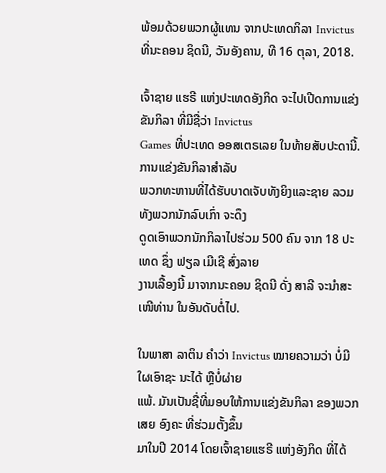ພ້ອມດ້ວຍພວກຜູ້ແທນ ຈາກປະເທດກິລາ Invictus ທີ່ນະຄອນ ຊິດນີ, ວັນອັງຄານ, ທີ 16 ຕຸລາ, 2018.

ເຈົ້າຊາຍ ແຮຣີ ແຫ່ງປະເທດອັງກິດ ຈະໄປເປີດການແຂ່ງຂັນກິລາ ທີ່ມີຊື່ວ່າ Invictus
Games ທີ່ປະເທດ ອອສເຕຣເລຍ ໃນທ້າຍສັບປະດານີ້. ການແຂ່ງຂັນກິລາສຳລັບ
ພວກທະຫານທີ່ໄດ້ຮັບບາດເຈັບທັງຍິງແລະຊາຍ ລວມ ທັງພວກນັກລົບເກົ່າ ຈະດຶງ
ດູດເອົາພວກນັກກິລາໄປຮ່ວມ 500 ຄົນ ຈາກ 18 ປະເທດ ຊຶ່ງ ຟຽລ ເມີເຊີ ສົ່ງລາຍ
ງານເລື້ອງນີ້ ມາຈາກນະຄອນ ຊິດນີ ດັ່ງ ສາລີ ຈະນຳສະເໜີທ່ານ ໃນອັນດັບຕໍ່ໄປ.

ໃນພາສາ ລາຕິນ ຄຳວ່າ Invictus ໝາຍຄວາມວ່າ ບໍ່ມີໃຜເອົາຊະ ນະໄດ້ ຫຼືບໍ່ຜ່າຍ
ແພ້. ມັນເປັນຊື່ທີ່ມອບໃຫ້ການແຂ່ງຂັນກິລາ ຂອງພວກເສຍ ອົງຄະ ທີ່ຮ່ວມຕັ້ງຂຶ້ນ
ມາໃນປີ 2014 ໂດຍເຈົ້າຊາຍແຮຣີ ແຫ່ງອັງກິດ ທີ່ໄດ້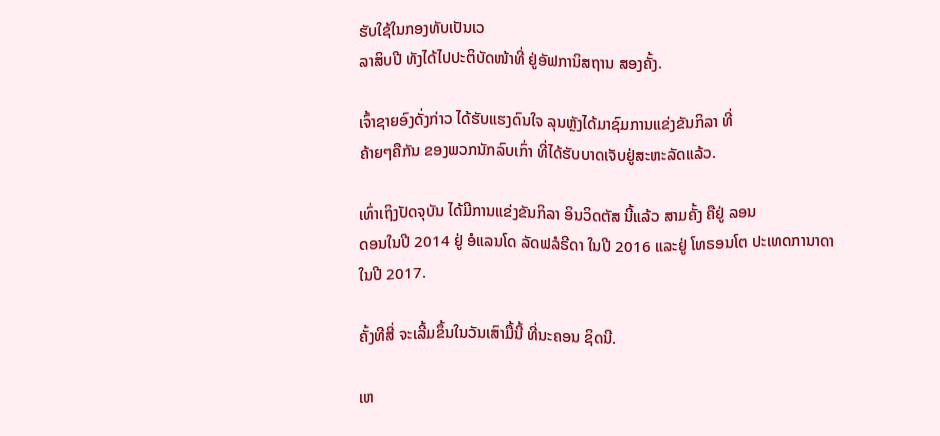ຮັບໃຊ້ໃນກອງທັບເປັນເວ
ລາສິບປີ ທັງໄດ້ໄປປະຕິບັດໜ້າທີ່ ຢູ່ອັຟການິສຖານ ສອງຄັ້ງ.

ເຈົ້າຊາຍອົງດັ່ງກ່າວ ໄດ້ຮັບແຮງດົນໃຈ ລຸນຫຼັງໄດ້ມາຊົມການແຂ່ງຂັນກິລາ ທີ່
ຄ້າຍໆຄືກັນ ຂອງພວກນັກລົບເກົ່າ ທີ່ໄດ້ຮັບບາດເຈັບຢູ່ສະຫະລັດແລ້ວ.

ເທົ່າເຖິງປັດຈຸບັນ ໄດ້ມີການແຂ່ງຂັນກິລາ ອິນວິດຕັສ ນີ້ແລ້ວ ສາມຄັ້ງ ຄືຢູ່ ລອນ
ດອນໃນປີ 2014 ຢູ່ ອໍແລນໂດ ລັດຟລໍຣີດາ ໃນປີ 2016 ແລະຢູ່ ໂທຣອນໂຕ ປະເທດການາດາ ໃນປີ 2017.

ຄັ້ງທີສີ່ ຈະເລີ້ມຂຶ້ນໃນວັນເສົາມື້ນີ້ ທີ່ນະຄອນ ຊິດນີ.

ເຫ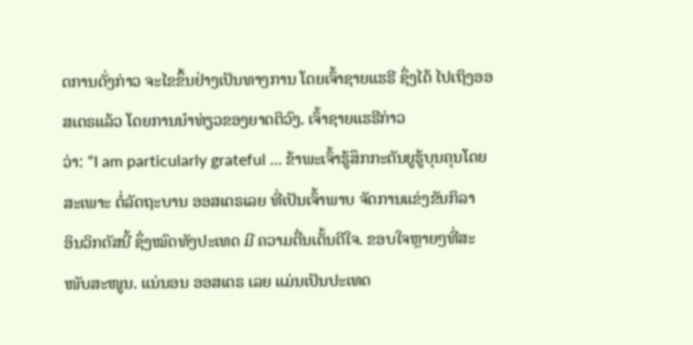ດການດັ່ງກ່າວ ຈະໄຂຂຶ້ນຢ່າງເປັນທາງການ ໂດຍເຈົ້າຊາຍແຮຣີ ຊຶ່ງໄດ້ ໄປເຖິງອອສເຕຣແລ້ວ ໂດຍການນຳທ່ຽວຂອງຍາດຕິວົງ. ເຈົ້າຊາຍແຮຣີກ່າວ
ວ່າ: “I am particularly grateful … ຂ້າພະເຈົ້າຮູ້ສຶກກະຕັນຍູຮູ້ບຸນຄຸນໂດຍ
ສະເພາະ ຕໍ່ລັດຖະບານ ອອສເຕຣເລຍ ທີ່ເປັນເຈົ້າພາບ ຈັດການແຂ່ງຂັນກິລາ
ອິນວິກຕັສນີ້ ຊຶ່ງໝົດທັງປະເທດ ມີ ຄວາມຕື່ນເຕັ້ນດີໃຈ. ຂອບໃຈຫຼາຍໆທີ່ສະ
ໜັບສະໜູນ. ແນ່ນອນ ອອສເຕຣ ເລຍ ແມ່ນເປັນປະເທດ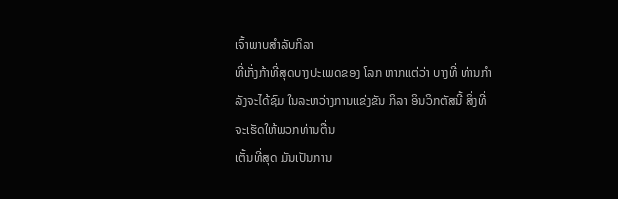ເຈົ້າພາບສຳລັບກິລາ
ທີ່ເກັ່ງກ້າທີ່ສຸດບາງປະເພດຂອງ ໂລກ ຫາກແຕ່ວ່າ ບາງທີ່ ທ່ານກຳລັງຈະໄດ້ຊົມ ໃນລະຫວ່າງການແຂ່ງຂັນ ກິລາ ອິນວິກຕັສນີ້ ສິ່ງທີ່ຈະເຮັດໃຫ້ພວກທ່ານຕື່ນ
ເຕັ້ນທີ່ສຸດ ມັນເປັນການ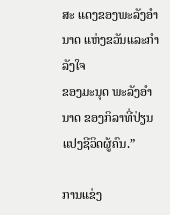ສະ ແດງຂອງພະລັງອຳນາດ ແຫ່ງຂວັນແລະກຳລັງໃຈ
ຂອງມະນຸດ ພະລັງອຳນາດ ຂອງກິລາທີ່ປ່ຽນແປງຊີວິດຜູ້ຄົນ.”

ການແຂ່ງ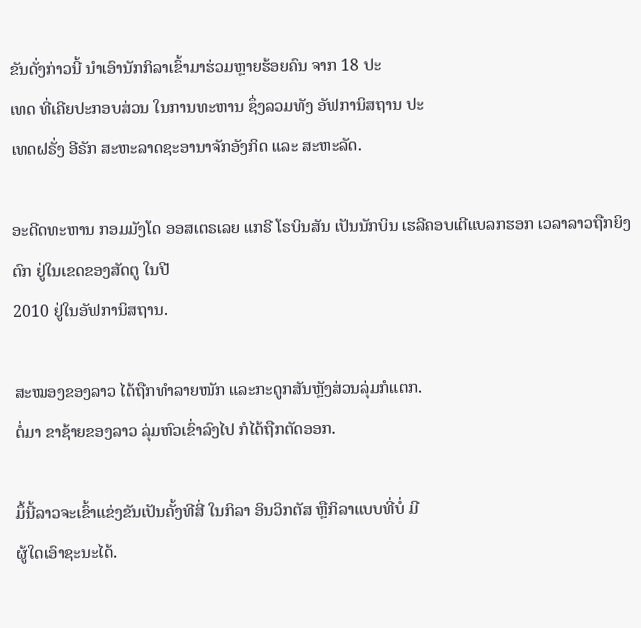ຂັນດັ່ງກ່າວນີ້ ນຳເອົານັກກິລາເຂົ້າມາຮ່ວມຫຼາຍຮ້ອຍຄົນ ຈາກ 18 ປະ
ເທດ ທີ່ເຄີຍປະກອບສ່ວນ ໃນການທະຫານ ຊຶ່ງລວມທັງ ອັຟການິສຖານ ປະ
ເທດຝຣັ່ງ ອີຣັກ ສະຫະລາດຊະອານາຈັກອັງກິດ ແລະ ສະຫະລັດ.

ອະດີດທະຫານ ກອມມັງໂດ ອອສເຕຣເລຍ ແກຣີ ໂຣບິນສັນ ເປັນນັກບິນ ເຮລີຄອບເຕີແບລກຮອກ ເວລາລາວຖືກຍິງຕົກ ຢູ່ໃນເຂດຂອງສັດຕູ ໃນປີ
2010 ຢູ່ໃນອັຟການິສຖານ.

ສະໝອງຂອງລາວ ໄດ້ຖືກທຳລາຍໜັກ ແລະກະດູກສັນຫຼັງສ່ວນລຸ່ມກໍແຕກ.
ຕໍ່ມາ ຂາຊ້າຍຂອງລາວ ລຸ່ມຫົວເຂົ່າລົງໄປ ກໍໄດ້ຖືກຕັດອອກ.

ມຶ້ນີ້ລາວຈະເຂົ້າແຂ່ງຂັນເປັນຄັ້ງທີສີ່ ໃນກິລາ ອິນວິກຕັສ ຫຼືກິລາແບບທີ່ບໍ່ ມີ
ຜູ້ໃດເອົາຊະນະໄດ້.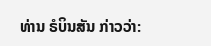ທ່ານ ຣໍບິນສັນ ກ່າວວ່າ: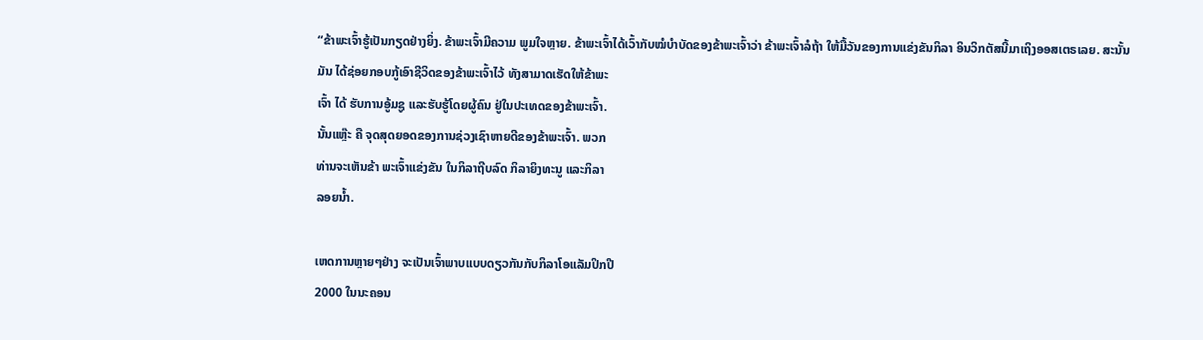“ຂ້າພະເຈົ້າຮູ້ເປັນກຽດຢ່າງຍິ່ງ. ຂ້າພະເຈົ້າມີຄວາມ ພູມໃຈຫຼາຍ. ຂ້າພະເຈົ້າໄດ້ເວົ້າກັບໝໍບຳບັດຂອງຂ້າພະເຈົ້າວ່າ ຂ້າພະເຈົ້າລໍຖ້າ ໃຫ້ມື້ວັນຂອງການແຂ່ງຂັນກິລາ ອິນວິກຕັສນີ້ມາເຖິງອອສເຕຣເລຍ. ສະນັ້ນ
ມັນ ໄດ້ຊ່ອຍກອບກູ້ເອົາຊີວິດຂອງຂ້າພະເຈົ້າໄວ້ ທັງສາມາດເຮັດໃຫ້ຂ້າພະ
ເຈົ້າ ໄດ້ ຮັບການອູ້ມຊູ ແລະຮັບຮູ້ໂດຍຜູ້ຄົນ ຢູ່ໃນປະເທດຂອງຂ້າພະເຈົ້າ.
ນັ້ນແຫຼ໊ະ ຄື ຈຸດສຸດຍອດຂອງການຊ່ວງເຊົາຫາຍດີຂອງຂ້າພະເຈົ້າ. ພວກ
ທ່ານຈະເຫັນຂ້າ ພະເຈົ້າແຂ່ງຂັນ ໃນກິລາຖີບລົດ ກິລາຍິງທະນູ ແລະກິລາ
ລອຍນໍ້າ.

ເຫດການຫຼາຍໆຢ່າງ ຈະເປັນເຈົ້າພາບແບບດຽວກັນກັບກິລາໂອແລັມປິກປີ
2000 ໃນນະຄອນ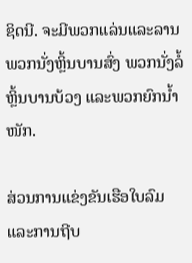ຊິດນີ. ຈະມີພວກແລ່ນແລະລານ ພວກນັ່ງຫຼິ້ນບານສົ່ງ ພວກນັ່ງລໍ້ຫຼິ້ນບານບ້ວງ ແລະພວກຍົກນໍ້າໜັກ.

ສ່ວນການແຂ່ງຂັນເຮືອໃບລົມ ແລະການຖີບ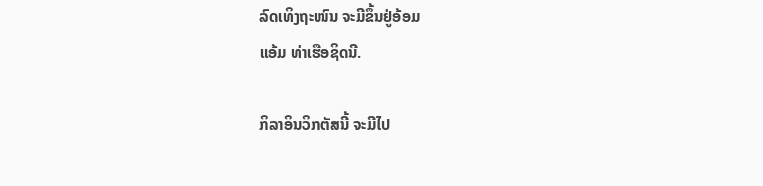ລົດເທິງຖະໜົນ ຈະມີຂຶ້ນຢູ່ອ້ອມ
ແອ້ມ ທ່າເຮືອຊິດນີ.

ກິລາອິນວິກຕັສນີ້ ຈະມີໄປ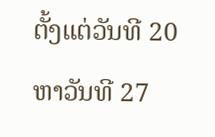ຕັ້ງແຕ່ວັນທີ 20 ຫາວັນທີ 27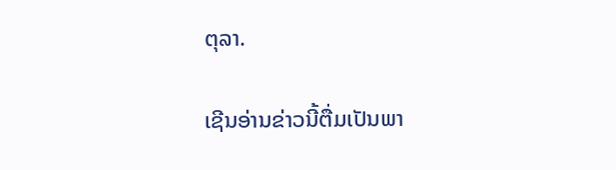ຕຸລາ.

ເຊີນອ່ານຂ່າວນີ້ຕື່ມເປັນພາ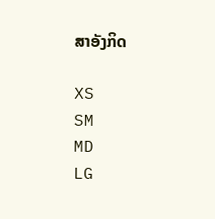ສາອັງກິດ

XS
SM
MD
LG